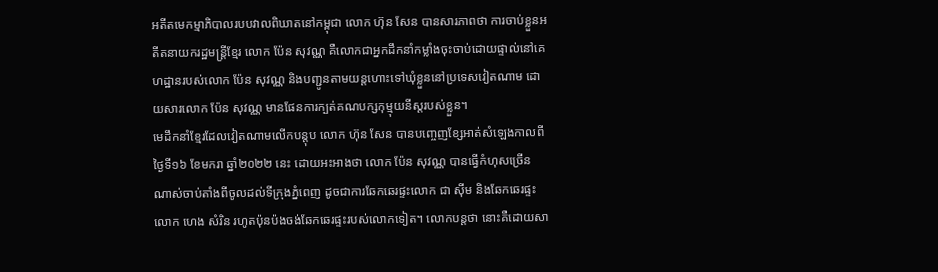អតីតមេកម្មាភិបាលរបបវាលពិឃាតនៅកម្ពុជា លោក ហ៊ុន សែន បានសារភាពថា ការចាប់ខ្លួនអតីតនាយករដ្ឋមន្ត្រីខ្មែរ លោក ប៉ែន សុវណ្ណ គឺលោកជាអ្នកដឹកនាំកម្លាំងចុះចាប់ដោយផ្ទាល់នៅគេហដ្ឋានរបស់លោក ប៉ែន សុវណ្ណ និងបញ្ជូនតាមយន្តហោះទៅឃុំខ្លួននៅប្រទេសវៀតណាម ដោយសារលោក ប៉ែន សុវណ្ណ មានផែនការក្បត់គណបក្សកុម្មុយនីស្តរបស់ខ្លួន។
មេដឹកនាំខ្មែរដែលវៀតណាមលើកបន្តុប លោក ហ៊ុន សែន បានបញ្ចេញខ្សែអាត់សំឡេងកាលពីថ្ងៃទី១៦ ខែមករា ឆ្នាំ២០២២ នេះ ដោយអះអាងថា លោក ប៉ែន សុវណ្ណ បានធ្វើកំហុសច្រើនណាស់ចាប់តាំងពីចូលដល់ទីក្រុងភ្នំពេញ ដូចជាការឆែកឆេរផ្ទះលោក ជា ស៊ីម និងឆែកឆេរផ្ទះលោក ហេង សំរិន រហូតប៉ុនប៉ងចង់ឆែកឆេរផ្ទះរបស់លោកទៀត។ លោកបន្តថា នោះគឺដោយសា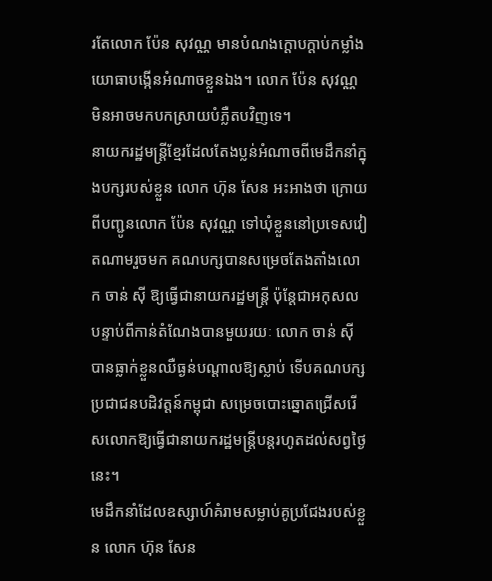រតែលោក ប៉ែន សុវណ្ណ មានបំណងក្តោបក្តាប់កម្លាំងយោធាបង្កើនអំណាចខ្លួនឯង។ លោក ប៉ែន សុវណ្ណ មិនអាចមកបកស្រាយបំភ្លឺតបវិញទេ។
នាយករដ្ឋមន្ត្រីខ្មែរដែលតែងប្លន់អំណាចពីមេដឹកនាំក្នុងបក្សរបស់ខ្លួន លោក ហ៊ុន សែន អះអាងថា ក្រោយពីបញ្ជូនលោក ប៉ែន សុវណ្ណ ទៅឃុំខ្លួននៅប្រទេសវៀតណាមរួចមក គណបក្សបានសម្រេចតែងតាំងលោក ចាន់ ស៊ី ឱ្យធ្វើជានាយករដ្ឋមន្ត្រី ប៉ុន្តែជាអកុសល បន្ទាប់ពីកាន់តំណែងបានមួយរយៈ លោក ចាន់ ស៊ី បានធ្លាក់ខ្លួនឈឺធ្ងន់បណ្តាលឱ្យស្លាប់ ទើបគណបក្សប្រជាជនបដិវត្តន៍កម្ពុជា សម្រេចបោះឆ្នោតជ្រើសរើសលោកឱ្យធ្វើជានាយករដ្ឋមន្ត្រីបន្តរហូតដល់សព្វថ្ងៃនេះ។
មេដឹកនាំដែលឧស្សាហ៍គំរាមសម្លាប់គូប្រជែងរបស់ខ្លួន លោក ហ៊ុន សែន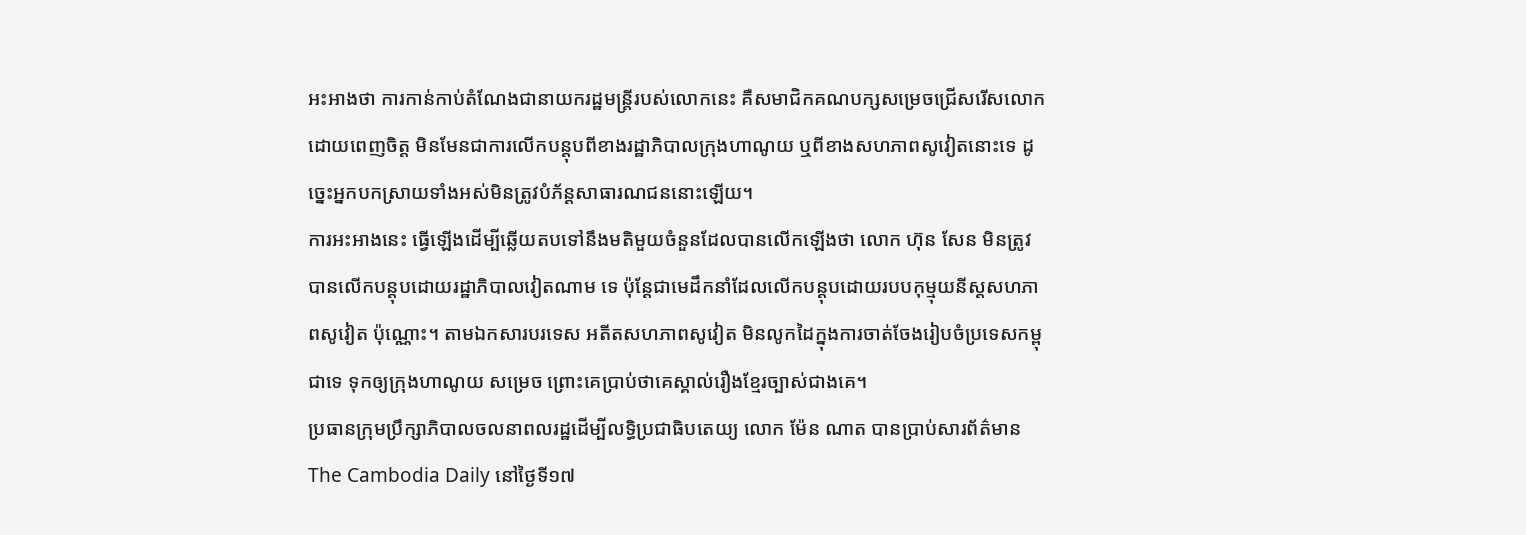អះអាងថា ការកាន់កាប់តំណែងជានាយករដ្ឋមន្ត្រីរបស់លោកនេះ គឺសមាជិកគណបក្សសម្រេចជ្រើសរើសលោកដោយពេញចិត្ត មិនមែនជាការលើកបន្តុបពីខាងរដ្ឋាភិបាលក្រុងហាណូយ ឬពីខាងសហភាពសូវៀតនោះទេ ដូច្នេះអ្នកបកស្រាយទាំងអស់មិនត្រូវបំភ័ន្តសាធារណជននោះឡើយ។
ការអះអាងនេះ ធ្វើឡើងដើម្បីឆ្លើយតបទៅនឹងមតិមួយចំនួនដែលបានលើកឡើងថា លោក ហ៊ុន សែន មិនត្រូវបានលើកបន្តុបដោយរដ្ឋាភិបាលវៀតណាម ទេ ប៉ុន្តែជាមេដឹកនាំដែលលើកបន្តុបដោយរបបកុម្មុយនីស្តសហភាពសូវៀត ប៉ុណ្ណោះ។ តាមឯកសារបរទេស អតីតសហភាពសូវៀត មិនលូកដៃក្នុងការចាត់ចែងរៀបចំប្រទេសកម្ពុជាទេ ទុកឲ្យក្រុងហាណូយ សម្រេច ព្រោះគេប្រាប់ថាគេស្គាល់រឿងខ្មែរច្បាស់ជាងគេ។
ប្រធានក្រុមប្រឹក្សាភិបាលចលនាពលរដ្ឋដើម្បីលទ្ធិប្រជាធិបតេយ្យ លោក ម៉ែន ណាត បានប្រាប់សារព័ត៌មាន The Cambodia Daily នៅថ្ងៃទី១៧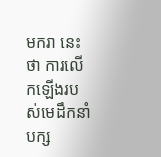មករា នេះថា ការលើកឡើងរបស់មេដឹកនាំបក្ស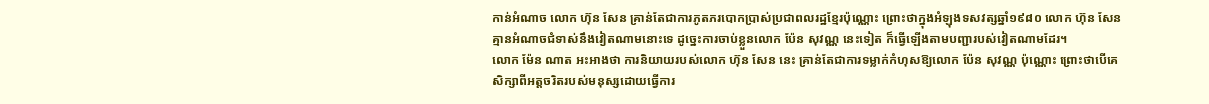កាន់អំណាច លោក ហ៊ុន សែន គ្រាន់តែជាការភូតភរបោកប្រាស់ប្រជាពលរដ្ឋខ្មែរប៉ុណ្ណោះ ព្រោះថាក្នុងអំឡុងទសវត្សឆ្នាំ១៩៨០ លោក ហ៊ុន សែន គ្មានអំណាចជំទាស់នឹងវៀតណាមនោះទេ ដូច្នេះការចាប់ខ្លួនលោក ប៉ែន សុវណ្ណ នេះទៀត ក៏ធ្វើឡើងតាមបញ្ជារបស់វៀតណាមដែរ។
លោក ម៉ែន ណាត អះអាងថា ការនិយាយរបស់លោក ហ៊ុន សែន នេះ គ្រាន់តែជាការទម្លាក់កំហុសឱ្យលោក ប៉ែន សុវណ្ណ ប៉ុណ្ណោះ ព្រោះថាបើគេសិក្សាពីអត្តចរិតរបស់មនុស្សដោយធ្វើការ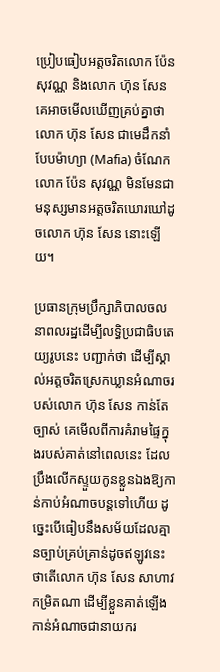ប្រៀបធៀបអត្តចរិតលោក ប៉ែន សុវណ្ណ និងលោក ហ៊ុន សែន គេអាចមើលឃើញគ្រប់គ្នាថា លោក ហ៊ុន សែន ជាមេដឹកនាំបែបម៉ាហ្យា (Mafia) ចំណែកលោក ប៉ែន សុវណ្ណ មិនមែនជាមនុស្សមានអត្តចរិតឃោរឃៅដូចលោក ហ៊ុន សែន នោះឡើយ។

ប្រធានក្រុមប្រឹក្សាភិបាលចលនាពលរដ្ឋដើម្បីលទ្ធិប្រជាធិបតេយ្យរូបនេះ បញ្ជាក់ថា ដើម្បីស្គាល់អត្តចរិតស្រេកឃ្លានអំណាចរបស់លោក ហ៊ុន សែន កាន់តែច្បាស់ គេមើលពីការគំរាមផ្ទៃក្នុងរបស់គាត់នៅពេលនេះ ដែលប្រឹងលើកស្ទួយកូនខ្លួនឯងឱ្យកាន់កាប់អំណាចបន្តទៅហើយ ដូច្នេះបើធៀបនឹងសម័យដែលគ្មានច្បាប់គ្រប់គ្រាន់ដូចឥឡូវនេះ ថាតើលោក ហ៊ុន សែន សាហាវកម្រិតណា ដើម្បីខ្លួនគាត់ឡើងកាន់អំណាចជានាយករ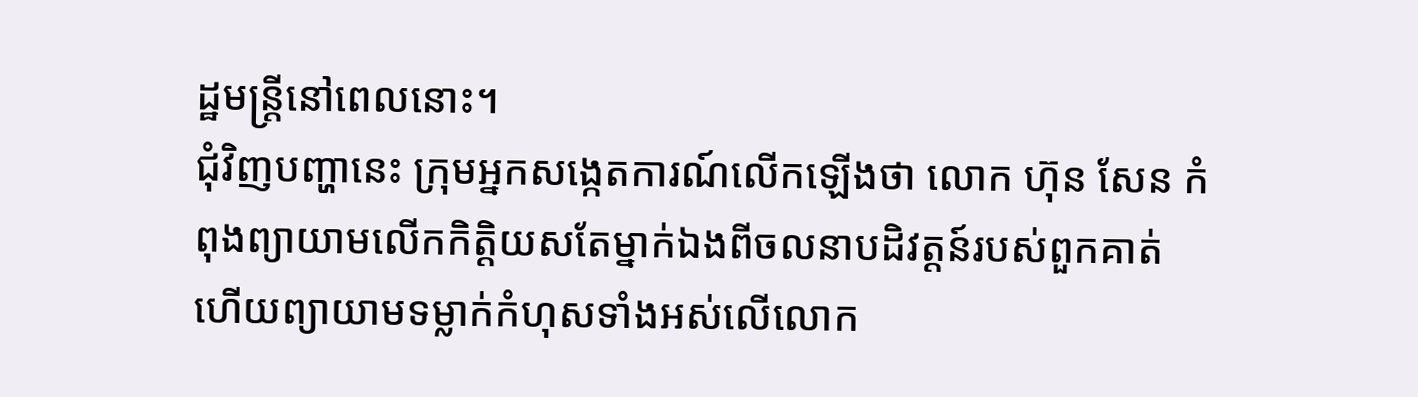ដ្ឋមន្ត្រីនៅពេលនោះ។
ជុំវិញបញ្ហានេះ ក្រុមអ្នកសង្កេតការណ៍លើកឡើងថា លោក ហ៊ុន សែន កំពុងព្យាយាមលើកកិត្តិយសតែម្នាក់ឯងពីចលនាបដិវត្តន៍របស់ពួកគាត់ ហើយព្យាយាមទម្លាក់កំហុសទាំងអស់លើលោក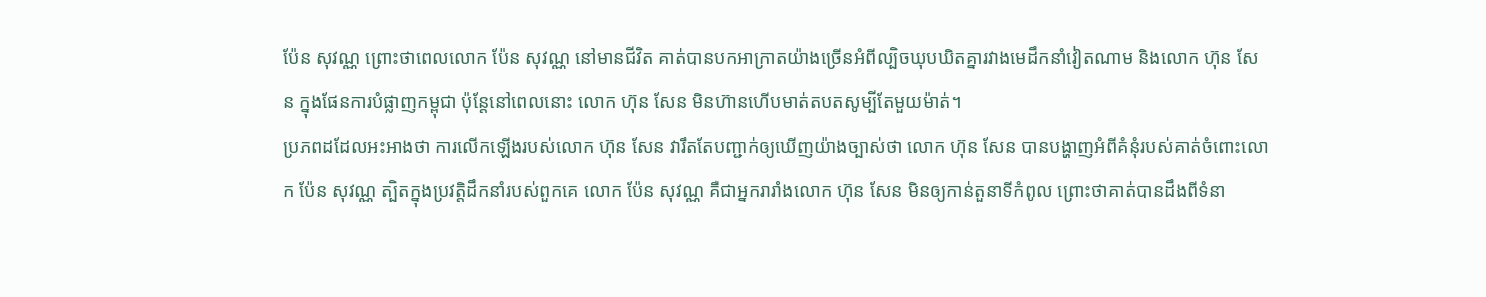ប៉ែន សុវណ្ណ ព្រោះថាពេលលោក ប៉ែន សុវណ្ណ នៅមានជីវិត គាត់បានបកអាក្រាតយ៉ាងច្រើនអំពីល្បិចឃុបឃិតគ្នារវាងមេដឹកនាំវៀតណាម និងលោក ហ៊ុន សែន ក្នុងផែនការបំផ្លាញកម្ពុជា ប៉ុន្តែនៅពេលនោះ លោក ហ៊ុន សែន មិនហ៊ានហើបមាត់តបតសូម្បីតែមួយម៉ាត់។
ប្រភពដដែលអះអាងថា ការលើកឡើងរបស់លោក ហ៊ុន សែន វារឹតតែបញ្ជាក់ឲ្យឃើញយ៉ាងច្បាស់ថា លោក ហ៊ុន សែន បានបង្ហាញអំពីគំនុំរបស់គាត់ចំពោះលោក ប៉ែន សុវណ្ណ ត្បិតក្នុងប្រវត្តិដឹកនាំរបស់ពួកគេ លោក ប៉ែន សុវណ្ណ គឺជាអ្នករារាំងលោក ហ៊ុន សែន មិនឲ្យកាន់តួនាទីកំពូល ព្រោះថាគាត់បានដឹងពីទំនា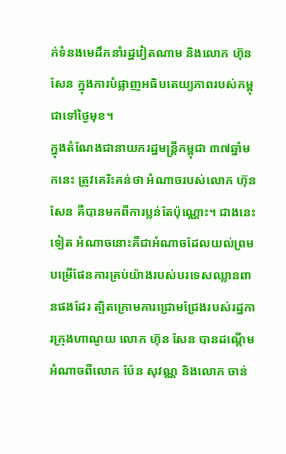ក់ទំនងមេដឹកនាំរដ្ឋវៀតណាម និងលោក ហ៊ុន សែន ក្នុងការបំផ្លាញអធិបតេយ្យភាពរបស់កម្ពុជាទៅថ្ងៃមុខ។
ក្នុងតំណែងជានាយករដ្ឋមន្ត្រីកម្ពុជា ៣៧ឆ្នាំមកនេះ ត្រូវគេរិះគន់ថា អំណាចរបស់លោក ហ៊ុន សែន គឺបានមកពីការប្លន់តែប៉ុណ្ណោះ។ ជាងនេះទៀត អំណាចនោះគឺជាអំណាចដែលយល់ព្រមបម្រើផែនការគ្រប់យ៉ាងរបស់បរទេសឈ្លានពានផងដែរ ត្បិតក្រោមការជ្រោមជ្រែងរបស់រដ្ឋការក្រុងហាណូយ លោក ហ៊ុន សែន បានដណ្តើមអំណាចពីលោក ប៉ែន សុវណ្ណ និងលោក ចាន់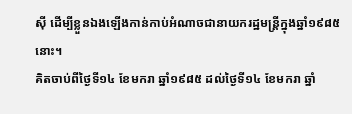ស៊ី ដើម្បីខ្លួនឯងឡើងកាន់កាប់អំណាចជានាយករដ្ឋមន្ត្រីក្នុងឆ្នាំ១៩៨៥ នោះ។
គិតចាប់ពីថ្ងៃទី១៤ ខែមករា ឆ្នាំ១៩៨៥ ដល់ថ្ងៃទី១៤ ខែមករា ឆ្នាំ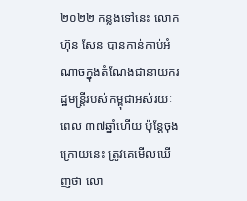២០២២ កន្លងទៅនេះ លោក ហ៊ុន សែន បានកាន់កាប់អំណាចក្នុងតំណែងជានាយករដ្ឋមន្ត្រីរបស់កម្ពុជាអស់រយៈពេល ៣៧ឆ្នាំហើយ ប៉ុន្តែចុងក្រោយនេះ ត្រូវគេមើលឃើញថា លោ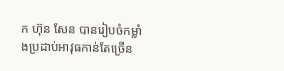ក ហ៊ុន សែន បានរៀបចំកម្លាំងប្រដាប់អាវុធកាន់តែច្រើន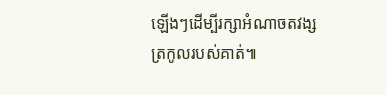ឡើងៗដើម្បីរក្សាអំណាចតវង្សត្រកូលរបស់គាត់៕